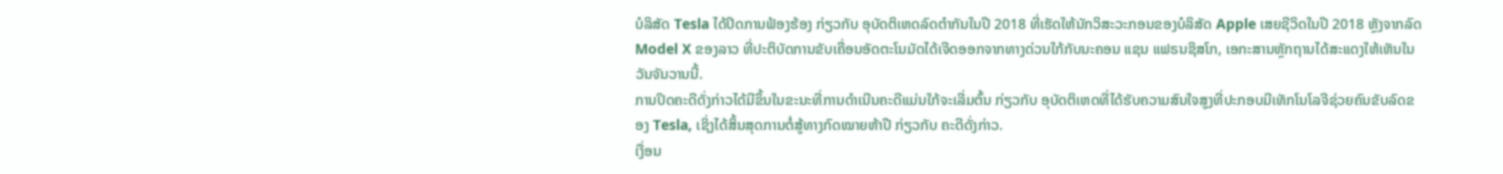ບໍລິສັດ Tesla ໄດ້ປິດການຟ້ອງຮ້ອງ ກ່ຽວກັບ ອຸບັດຕິເຫດລົດຕຳກັນໃນປີ 2018 ທີ່ເຮັດໃຫ້ນັກວິສະວະກອນຂອງບໍລິສັດ Apple ເສຍຊີວິດໃນປີ 2018 ຫຼັງຈາກລົດ Model X ຂອງລາວ ທີ່ປະຕິບັດການຂັບເຄື່ອນອັດຕະໂນມັດໄດ້ເຈີດອອກຈາກທາງດ່ວນໃກ້ກັບນະຄອນ ແຊນ ແຟຣນຊິສໂກ, ເອກະສານຫຼັກຖານໄດ້ສະແດງໃຫ້ເຫັນໃນວັນຈັນວານນີ້.
ການປິດຄະດີດັ່ງກ່າວໄດ້ມີຂຶ້ນໃນຂະນະທີ່ການດຳເນີນຄະດີແມ່ນໃກ້ຈະເລີ່ມຕົ້ນ ກ່ຽວກັບ ອຸບັດຕິເຫດທີ່ໄດ້ຮັບຄວາມສົນໃຈສູງທີ່ປະກອບມີເທັກໂນໂລຈີຊ່ວຍຄົນຂັບລົດຂອງ Tesla, ເຊິ່ງໄດ້ສິ້ນສຸດການຕໍ່ສູ້ທາງກົດໝາຍຫ້າປີ ກ່ຽວກັບ ຄະດີດັ່ງກ່າວ.
ເງື່ອນ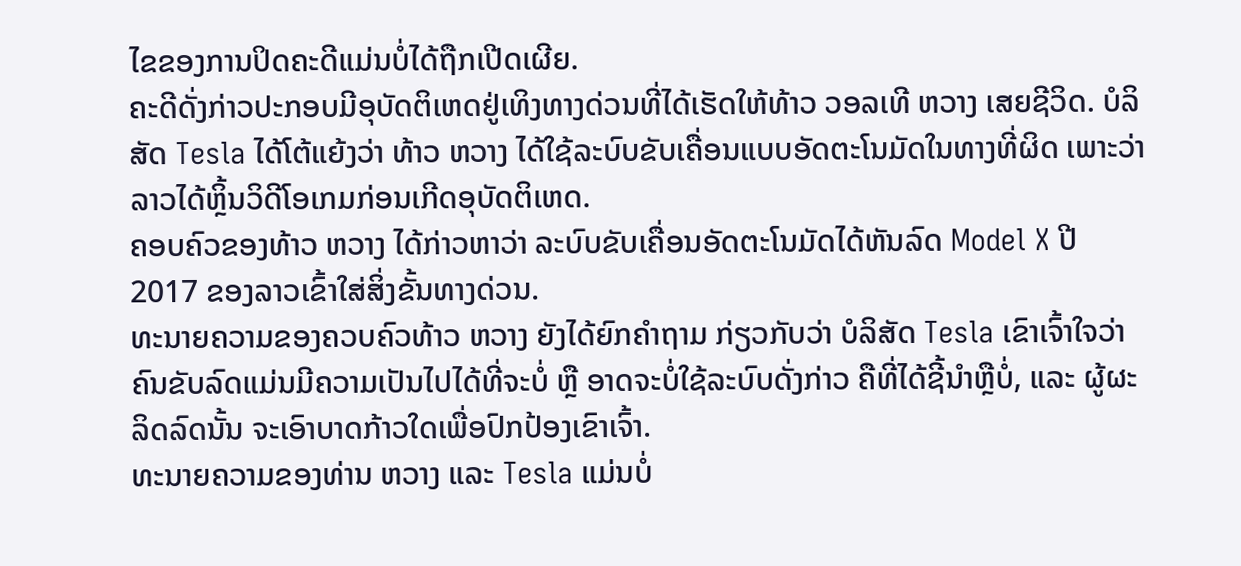ໄຂຂອງການປິດຄະດີແມ່ນບໍ່ໄດ້ຖືກເປີດເຜີຍ.
ຄະດີດັ່ງກ່າວປະກອບມີອຸບັດຕິເຫດຢູ່ເທິງທາງດ່ວນທີ່ໄດ້ເຮັດໃຫ້ທ້າວ ວອລເທີ ຫວາງ ເສຍຊີວິດ. ບໍລິສັດ Tesla ໄດ້ໂຕ້ແຍ້ງວ່າ ທ້າວ ຫວາງ ໄດ້ໃຊ້ລະບົບຂັບເຄື່ອນແບບອັດຕະໂນມັດໃນທາງທີ່ຜິດ ເພາະວ່າ ລາວໄດ້ຫຼິ້ນວິດີໂອເກມກ່ອນເກີດອຸບັດຕິເຫດ.
ຄອບຄົວຂອງທ້າວ ຫວາງ ໄດ້ກ່າວຫາວ່າ ລະບົບຂັບເຄື່ອນອັດຕະໂນມັດໄດ້ຫັນລົດ Model X ປີ 2017 ຂອງລາວເຂົ້າໃສ່ສິ່ງຂັ້ນທາງດ່ວນ.
ທະນາຍຄວາມຂອງຄວບຄົວທ້າວ ຫວາງ ຍັງໄດ້ຍົກຄຳຖາມ ກ່ຽວກັບວ່າ ບໍລິສັດ Tesla ເຂົາເຈົ້າໃຈວ່າ ຄົນຂັບລົດແມ່ນມີຄວາມເປັນໄປໄດ້ທີ່ຈະບໍ່ ຫຼື ອາດຈະບໍ່ໃຊ້ລະບົບດັ່ງກ່າວ ຄືທີ່ໄດ້ຊີ້ນຳຫຼືບໍ່, ແລະ ຜູ້ຜະລິດລົດນັ້ນ ຈະເອົາບາດກ້າວໃດເພື່ອປົກປ້ອງເຂົາເຈົ້າ.
ທະນາຍຄວາມຂອງທ່ານ ຫວາງ ແລະ Tesla ແມ່ນບໍ່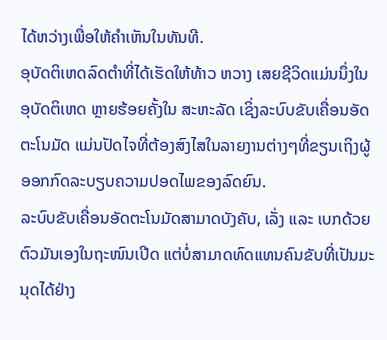ໄດ້ຫວ່າງເພື່ອໃຫ້ຄຳເຫັນໃນທັນທີ.
ອຸບັດຕິເຫດລົດຕຳທີ່ໄດ້ເຮັດໃຫ້ທ້າວ ຫວາງ ເສຍຊີວິດແມ່ນນຶ່ງໃນອຸບັດຕິເຫດ ຫຼາຍຮ້ອຍຄັ້ງໃນ ສະຫະລັດ ເຊິ່ງລະບົບຂັບເຄື່ອນອັດຕະໂນມັດ ແມ່ນປັດໄຈທີ່ຕ້ອງສົງໄສໃນລາຍງານຕ່າງໆທີ່ຂຽນເຖິງຜູ້ອອກກົດລະບຽບຄວາມປອດໄພຂອງລົດຍົນ.
ລະບົບຂັບເຄື່ອນອັດຕະໂນມັດສາມາດບັງຄັບ, ເລັ່ງ ແລະ ເບກດ້ວຍຕົວມັນເອງໃນຖະໜົນເປີດ ແຕ່ບໍ່ສາມາດທົດແທນຄົນຂັບທີ່ເປັນມະນຸດໄດ້ຢ່າງ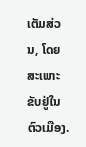ເຕັມສ່ວນ, ໂດຍສະເພາະຂັບຢູ່ໃນຕົວເມືອງ.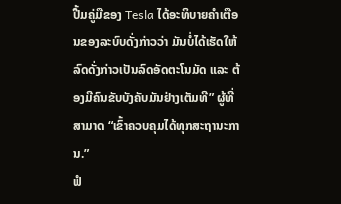ປື້ມຄູ່ມືຂອງ Tesla ໄດ້ອະທິບາຍຄຳເຕືອນຂອງລະບົບດັ່ງກ່າວວ່າ ມັນບໍ່ໄດ້ເຮັດໃຫ້ລົດດັ່ງກ່າວເປັນລົດອັດຕະໂນມັດ ແລະ ຕ້ອງມີຄົນຂັບບັງຄັບມັນຢ່າງເຕັມທີ” ຜູ້ທີ່ສາມາດ “ເຂົ້າຄວບຄຸມໄດ້ທຸກສະຖານະການ.”
ຟໍ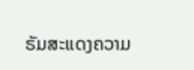ຣັມສະແດງຄວາມ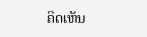ຄິດເຫັນ